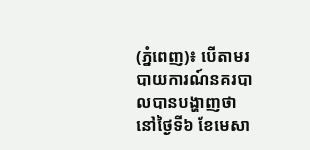(ភ្នំពេញ)៖ បើតាមរបាយការណ៍នគរបាលបានបង្ហាញថា នៅថ្ងៃទី៦ ខែមេសា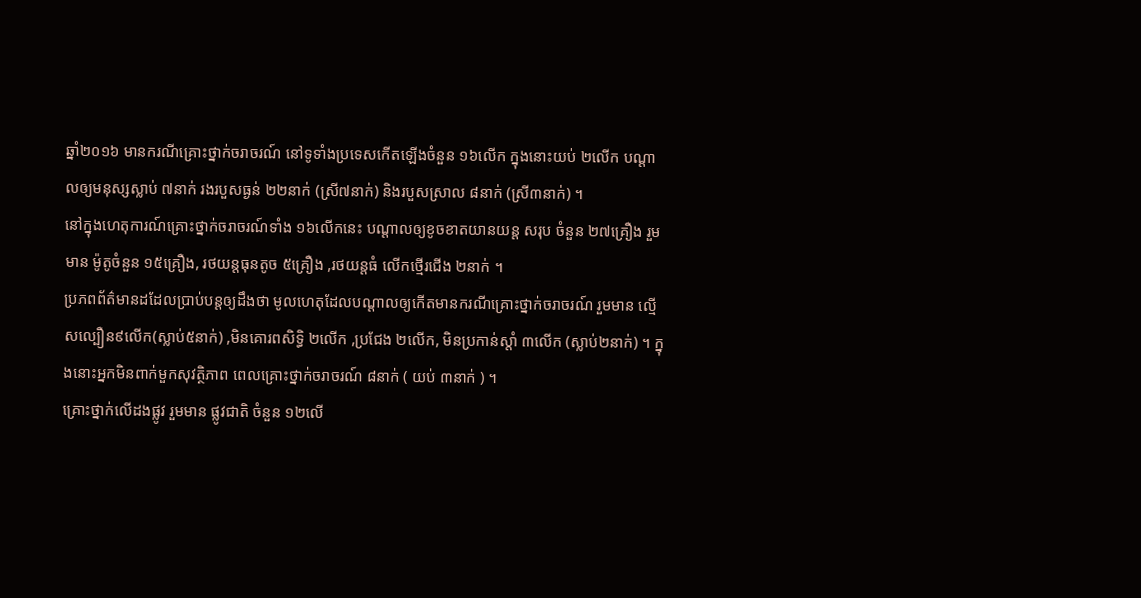ឆ្នាំ២០១៦ មានករណីគ្រោះថ្នាក់ចរាចរណ៍ នៅទូទាំងប្រទេសកើតឡើងចំនួន ១៦លើក ក្នុងនោះយប់ ២លើក បណ្តាលឲ្យមនុស្សស្លាប់ ៧នាក់ រងរបួសធ្ងន់ ២២នាក់ (ស្រី៧នាក់) និងរបួសស្រាល ៨នាក់ (ស្រី៣នាក់) ។
នៅក្នុងហេតុការណ៍គ្រោះថ្នាក់ចរាចរណ៍ទាំង ១៦លើកនេះ បណ្តាលឲ្យខូចខាតយានយន្ត សរុប ចំនួន ២៧គ្រឿង រួមមាន ម៉ូតូចំនួន ១៥គ្រឿង, រថយន្តធុនតូច ៥គ្រឿង ,រថយន្តធំ លើកថ្មើរជើង ២នាក់ ។
ប្រភពព័ត៌មានដដែលប្រាប់បន្តឲ្យដឹងថា មូលហេតុដែលបណ្តាលឲ្យកើតមានករណីគ្រោះថ្នាក់ចរាចរណ៍ រួមមាន ល្មើសល្បឿន៩លើក(ស្លាប់៥នាក់) ,មិនគោរពសិទ្ធិ ២លើក ,ប្រជែង ២លើក, មិនប្រកាន់ស្តាំ ៣លើក (ស្លាប់២នាក់) ។ ក្នុងនោះអ្នកមិនពាក់មួកសុវត្ថិភាព ពេលគ្រោះថ្នាក់ចរាចរណ៍ ៨នាក់ ( យប់ ៣នាក់ ) ។
គ្រោះថ្នាក់លើដងផ្លូវ រួមមាន ផ្លូវជាតិ ចំនួន ១២លើ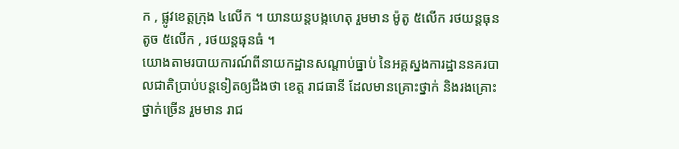ក , ផ្លូវខេត្តក្រុង ៤លើក ។ យានយន្តបង្កហេតុ រួមមាន ម៉ូតូ ៥លើក រថយន្តធុនតូច ៥លើក , រថយន្តធុនធំ ។
យោងតាមរបាយការណ៍ពីនាយកដ្ឋានសណ្តាប់ធ្នាប់ នៃអគ្គស្នងការដ្ឋាននគរបាលជាតិប្រាប់បន្តទៀតឲ្យដឹងថា ខេត្ត រាជធានី ដែលមានគ្រោះថ្នាក់ និងរងគ្រោះថ្នាក់ច្រើន រួមមាន រាជ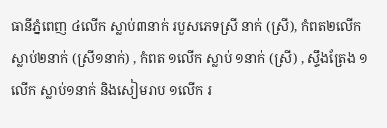ធានីភ្នំពេញ ៤លើក ស្លាប់៣នាក់ របួសភេទស្រី នាក់ (ស្រី), កំពត២លើក ស្លាប់២នាក់ (ស្រី១នាក់) , កំពត ១លើក ស្លាប់ ១នាក់ (ស្រី) , ស្ទឹងត្រែង ១លើក ស្លាប់១នាក់ និងសៀមរាប ១លើក រ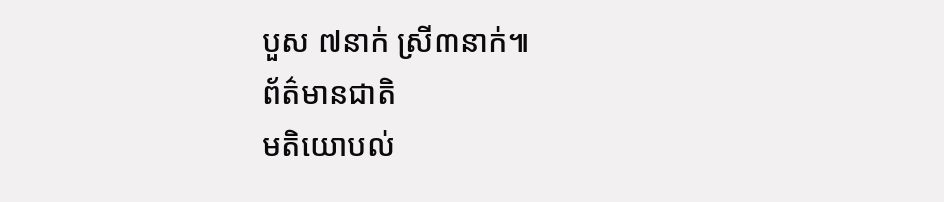បួស ៧នាក់ ស្រី៣នាក់៕
ព័ត៌មានជាតិ
មតិយោបល់